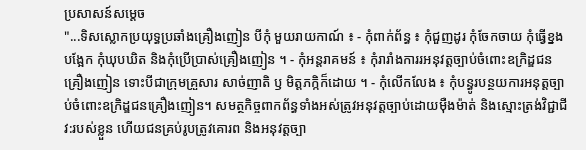ប្រសាសន៍សម្តេច
"...ទិសស្លោកប្រយុទ្ធប្រឆាំងគ្រឿងញៀន បីកុំ មួយរាយកាណ៍ ៖ - កុំពាក់ព័ន្ធ ៖ កុំជួញដូរ កុំចែកចាយ កុំធ្វើខ្នងបង្អែក កុំឃុបឃិត និងកុំប្រើប្រាស់គ្រឿងញៀន ។ - កុំអន្តរាគមន៍ ៖ កុំរារាំងការរអនុវត្តច្បាប់ចំពោះឧក្រិដ្ឌជនគ្រឿងញៀន ទោះបីជាក្រុមគ្រួសារ សាច់ញាតិ ឫ មិត្តភក្កិក៏ដោយ ។ - កុំលើកលែង ៖ កុំបន្ធូរបន្ថយការអនុត្តច្បាប់ចំពោះឧក្រិដ្ឌជនគ្រឿងញៀន។ សមត្ថកិច្ចពាកព័ន្ធទាំងអស់ត្រូវអនុវត្តច្បាប់ដោយមុឺងម៉ាត់ និងស្មោះត្រង់វិជ្ជាជីវ:របស់ខ្លួន ហើយជនគ្រប់រូបត្រូវគោរព និងអនុវត្តច្បា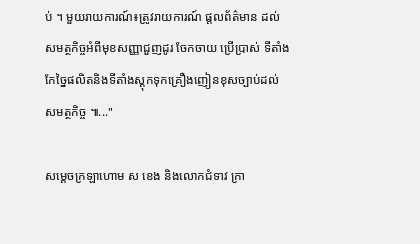ប់ ។ មួយរាយការណ៍៖ត្រូវរាយការណ៍ ផ្តលព័ត៌មាន ដល់សមត្ថកិច្ចអំពីមុខសញ្ញាជួញដូរ ចែកចាយ ប្រើប្រាស់ ទីតាំងកែច្នៃផលិតនិងទីតាំងស្តុកទុកគ្រឿងញៀនខុសច្បាប់ដល់សមត្ថកិច្ច ៕..."

សម្តេចក្រឡាហោម ស ខេង និងលោកជំទាវ ក្រា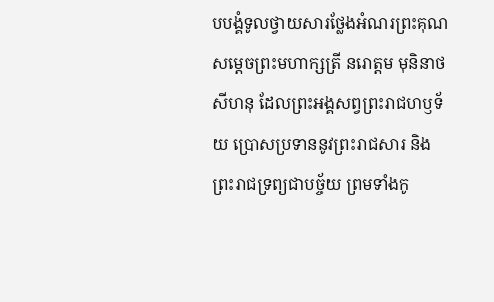បបង្គំទូលថ្វាយសារថ្លែងអំណរព្រះគុណ សម្តេចព្រះមហាក្សត្រី នរោត្តម មុនិនាថ សីហនុ ដែលព្រះអង្គសព្វព្រះរាជហឫទ័យ ប្រោសប្រទាននូវព្រះរាជសារ និងព្រះរាជទ្រព្យជាបច្ច័យ ព្រមទាំងកូ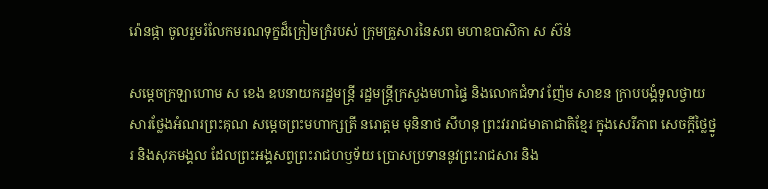រ៉ោនផ្កា ចូលរួមរំលែកមរណទុក្ខដ៏ក្រៀមក្រំរបស់ ក្រុមគ្រួសារនៃសព មហាឧបាសិកា ស ស៊ន់

សម្តេចក្រឡាហោម ស ខេង ឧបនាយករដ្ឋមន្ត្រី រដ្ឋមន្ត្រីក្រសួងមហាផ្ទៃ និងលោកជំទាវ ញ៉ែម សាខន ក្រាបបង្គំទូលថ្វាយសារថ្លែងអំណរព្រះគុណ សម្តេចព្រះមហាក្សត្រី នរោត្តម មុនិនាថ សីហនុ ព្រះវររាជមាតាជាតិខ្មែរ ក្នុងសេរីភាព សេចក្តីថ្លៃថ្នូរ និងសុភមង្គល ដែលព្រះអង្គសព្វព្រះរាជហឫទ័យ ប្រោសប្រទាននូវព្រះរាជសារ និង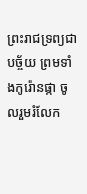ព្រះរាជទ្រព្យជាបច្ច័យ ព្រមទាំងកូរ៉ោនផ្កា ចូលរួមរំលែក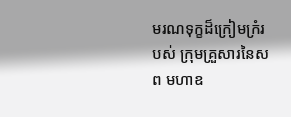មរណទុក្ខដ៏ក្រៀមក្រំរបស់ ក្រុមគ្រួសារនៃសព មហាឧ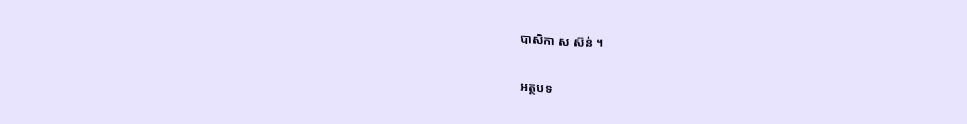បាសិកា ស ស៊ន់ ។

អត្ថបទ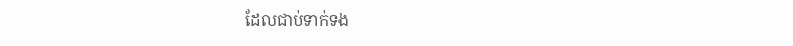ដែលជាប់ទាក់ទង